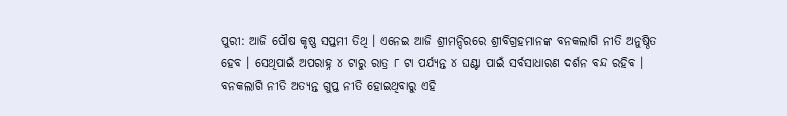ପୁରୀ: ଆଜି ପୌଷ କୃଷ୍ଣ ସପ୍ତମୀ ତିଥି । ଏନେଇ ଆଜି ଶ୍ରୀମନ୍ଦିରରେ ଶ୍ରୀବିଗ୍ରହମାନଙ୍କ ବନକଲାଗି ନୀତି ଅନୁଷ୍ଠିତ ହେବ । ସେଥିପାଇଁ ଅପରାହ୍ନ ୪ ଟାରୁ ରାତ୍ର ୮ ଟା ପର୍ଯ୍ୟନ୍ତ ୪ ଘଣ୍ଟା ପାଇଁ ସର୍ବସାଧାରଣ ଦର୍ଶନ ବନ୍ଦ ରହିବ । ବନକଲାଗି ନୀତି ଅତ୍ୟନ୍ତ ଗୁପ୍ତ ନୀତି ହୋଇଥିବାରୁ ଏହି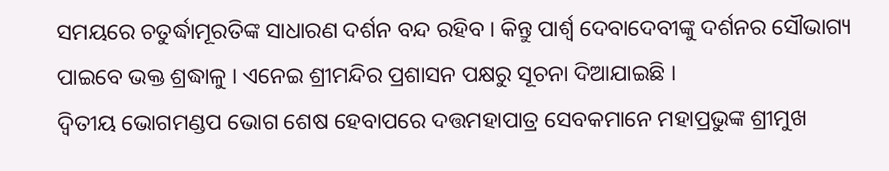ସମୟରେ ଚତୁର୍ଦ୍ଧାମୂରତିଙ୍କ ସାଧାରଣ ଦର୍ଶନ ବନ୍ଦ ରହିବ । କିନ୍ତୁ ପାର୍ଶ୍ଵ ଦେବାଦେବୀଙ୍କୁ ଦର୍ଶନର ସୌଭାଗ୍ୟ ପାଇବେ ଭକ୍ତ ଶ୍ରଦ୍ଧାଳୁ । ଏନେଇ ଶ୍ରୀମନ୍ଦିର ପ୍ରଶାସନ ପକ୍ଷରୁ ସୂଚନା ଦିଆଯାଇଛି ।
ଦ୍ବିତୀୟ ଭୋଗମଣ୍ଡପ ଭୋଗ ଶେଷ ହେବାପରେ ଦତ୍ତମହାପାତ୍ର ସେବକମାନେ ମହାପ୍ରଭୁଙ୍କ ଶ୍ରୀମୁଖ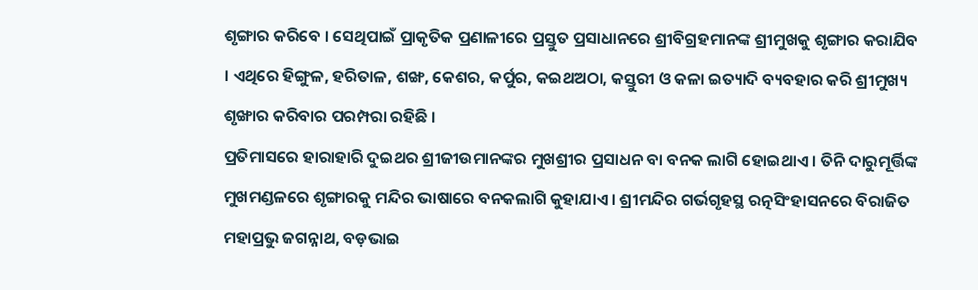ଶୃଙ୍ଗାର କରିବେ । ସେଥିପାଇଁ ପ୍ରାକୃତିକ ପ୍ରଣାଳୀରେ ପ୍ରସ୍ତୁତ ପ୍ରସାଧାନରେ ଶ୍ରୀବିଗ୍ରହମାନଙ୍କ ଶ୍ରୀମୁଖକୁ ଶୃଙ୍ଗାର କରାଯିବ । ଏଥିରେ ହିଙ୍ଗୁଳ, ହରିତାଳ, ଶଙ୍ଖ, କେଶର, କର୍ପୁର, କଇଥଅଠା, କସ୍ତୁରୀ ଓ କଳା ଇତ୍ୟାଦି ବ୍ୟବହାର କରି ଶ୍ରୀମୁଖ୍ୟ ଶୃଙ୍ଖାର କରିବାର ପରମ୍ପରା ରହିଛି ।
ପ୍ରତିମାସରେ ହାରାହାରି ଦୁଇଥର ଶ୍ରୀଜୀଉମାନଙ୍କର ମୁଖଶ୍ରୀର ପ୍ରସାଧନ ବା ବନକ ଲାଗି ହୋଇଥାଏ । ତିନି ଦାରୁମୂର୍ତ୍ତିଙ୍କ ମୁଖମଣ୍ଡଳରେ ଶୃଙ୍ଗାରକୁ ମନ୍ଦିର ଭାଷାରେ ବନକଲାଗି କୁହାଯାଏ । ଶ୍ରୀମନ୍ଦିର ଗର୍ଭଗୃହସ୍ଥ ରତ୍ନସିଂହାସନରେ ବିରାଜିତ ମହାପ୍ରଭୁ ଜଗନ୍ନାଥ, ବଡ଼ଭାଇ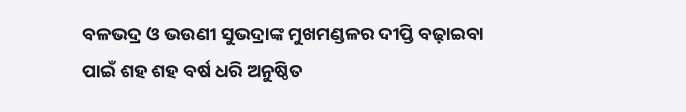ବଳଭଦ୍ର ଓ ଭଉଣୀ ସୁଭଦ୍ରାଙ୍କ ମୁଖମଣ୍ଡଳର ଦୀପ୍ତି ବଢ଼ାଇବା ପାଇଁ ଶହ ଶହ ବର୍ଷ ଧରି ଅନୁଷ୍ଠିତ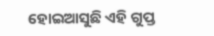ହୋଇଆସୁଛି ଏହି ଗୁପ୍ତ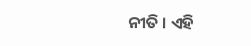ନୀତି । ଏହି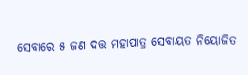ସେବାରେ ୫ ଜଣ ଦତ୍ତ ମହାପାତ୍ର ସେବାୟତ ନିୟୋଜିତ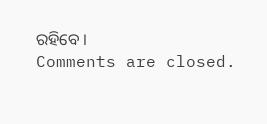ରହିବେ ।
Comments are closed.